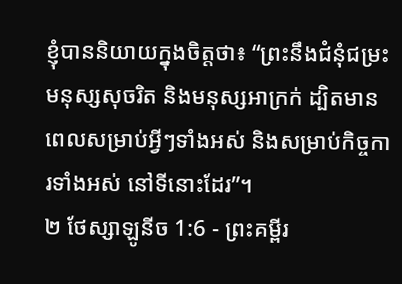ខ្ញុំបាននិយាយក្នុងចិត្តថា៖ “ព្រះនឹងជំនុំជម្រះមនុស្សសុចរិត និងមនុស្សអាក្រក់ ដ្បិតមានពេលសម្រាប់អ្វីៗទាំងអស់ និងសម្រាប់កិច្ចការទាំងអស់ នៅទីនោះដែរ”។
២ ថែស្សាឡូនីច 1:6 - ព្រះគម្ពីរ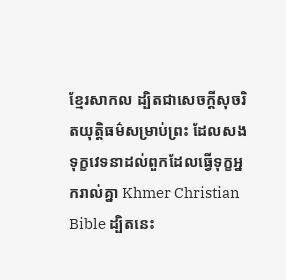ខ្មែរសាកល ដ្បិតជាសេចក្ដីសុចរិតយុត្តិធម៌សម្រាប់ព្រះ ដែលសងទុក្ខវេទនាដល់ពួកដែលធ្វើទុក្ខអ្នករាល់គ្នា Khmer Christian Bible ដ្បិតនេះ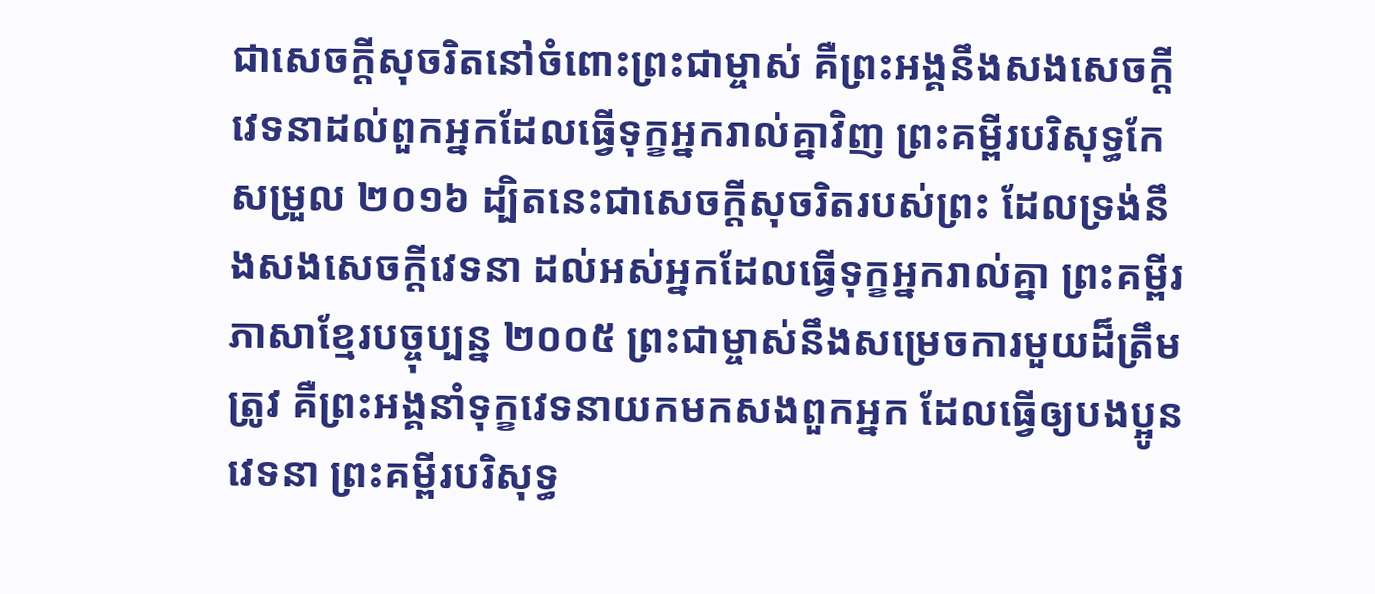ជាសេចក្ដីសុចរិតនៅចំពោះព្រះជាម្ចាស់ គឺព្រះអង្គនឹងសងសេចក្ដីវេទនាដល់ពួកអ្នកដែលធ្វើទុក្ខអ្នករាល់គ្នាវិញ ព្រះគម្ពីរបរិសុទ្ធកែសម្រួល ២០១៦ ដ្បិតនេះជាសេចក្ដីសុចរិតរបស់ព្រះ ដែលទ្រង់នឹងសងសេចក្ដីវេទនា ដល់អស់អ្នកដែលធ្វើទុក្ខអ្នករាល់គ្នា ព្រះគម្ពីរភាសាខ្មែរបច្ចុប្បន្ន ២០០៥ ព្រះជាម្ចាស់នឹងសម្រេចការមួយដ៏ត្រឹមត្រូវ គឺព្រះអង្គនាំទុក្ខវេទនាយកមកសងពួកអ្នក ដែលធ្វើឲ្យបងប្អូនវេទនា ព្រះគម្ពីរបរិសុទ្ធ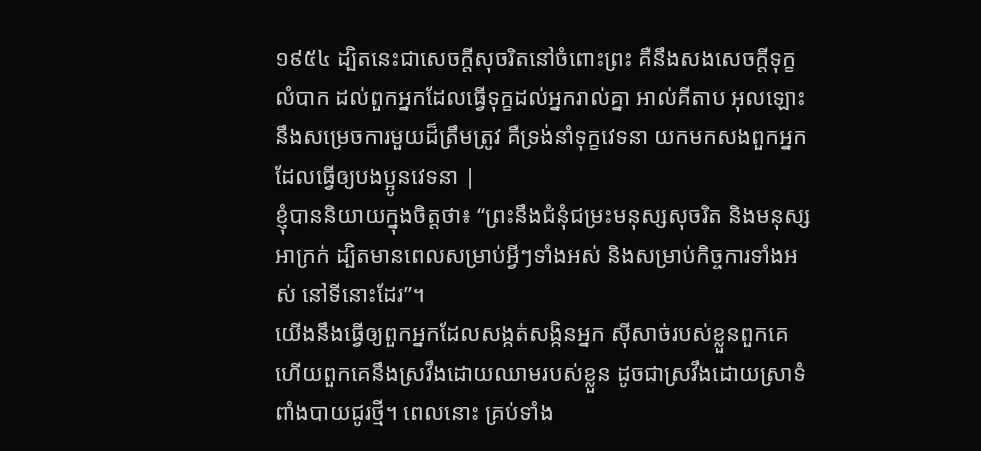១៩៥៤ ដ្បិតនេះជាសេចក្ដីសុចរិតនៅចំពោះព្រះ គឺនឹងសងសេចក្ដីទុក្ខលំបាក ដល់ពួកអ្នកដែលធ្វើទុក្ខដល់អ្នករាល់គ្នា អាល់គីតាប អុលឡោះនឹងសម្រេចការមួយដ៏ត្រឹមត្រូវ គឺទ្រង់នាំទុក្ខវេទនា យកមកសងពួកអ្នកដែលធ្វើឲ្យបងប្អូនវេទនា |
ខ្ញុំបាននិយាយក្នុងចិត្តថា៖ “ព្រះនឹងជំនុំជម្រះមនុស្សសុចរិត និងមនុស្សអាក្រក់ ដ្បិតមានពេលសម្រាប់អ្វីៗទាំងអស់ និងសម្រាប់កិច្ចការទាំងអស់ នៅទីនោះដែរ”។
យើងនឹងធ្វើឲ្យពួកអ្នកដែលសង្កត់សង្កិនអ្នក ស៊ីសាច់របស់ខ្លួនពួកគេ ហើយពួកគេនឹងស្រវឹងដោយឈាមរបស់ខ្លួន ដូចជាស្រវឹងដោយស្រាទំពាំងបាយជូរថ្មី។ ពេលនោះ គ្រប់ទាំង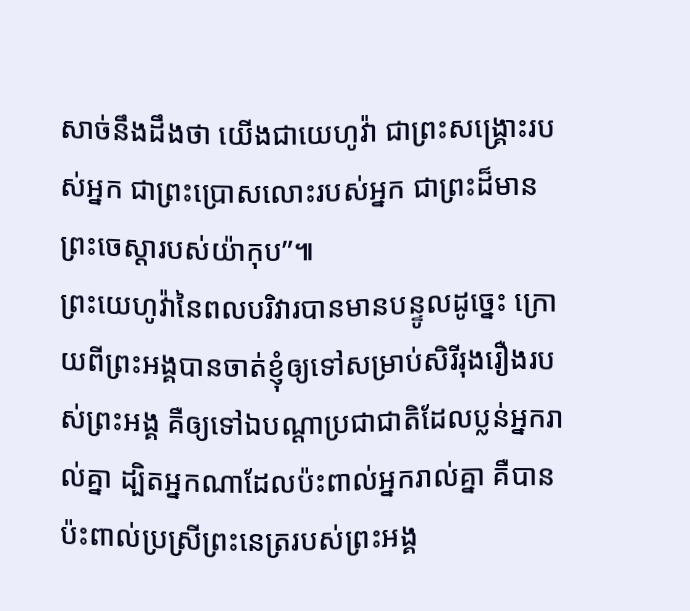សាច់នឹងដឹងថា យើងជាយេហូវ៉ា ជាព្រះសង្គ្រោះរបស់អ្នក ជាព្រះប្រោសលោះរបស់អ្នក ជាព្រះដ៏មានព្រះចេស្ដារបស់យ៉ាកុប”៕
ព្រះយេហូវ៉ានៃពលបរិវារបានមានបន្ទូលដូច្នេះ ក្រោយពីព្រះអង្គបានចាត់ខ្ញុំឲ្យទៅសម្រាប់សិរីរុងរឿងរបស់ព្រះអង្គ គឺឲ្យទៅឯបណ្ដាប្រជាជាតិដែលប្លន់អ្នករាល់គ្នា ដ្បិតអ្នកណាដែលប៉ះពាល់អ្នករាល់គ្នា គឺបានប៉ះពាល់ប្រស្រីព្រះនេត្ររបស់ព្រះអង្គ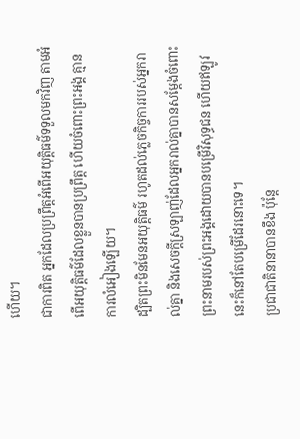ហើយ។
ជាការពិត អ្នកដែលប្រព្រឹត្តអំពើអយុត្តិធម៌ទទួលមកវិញ តាមអំពើអយុត្តិធម៌ដែលខ្លួនបានប្រព្រឹត្ត ហើយចំពោះព្រះអង្គ គ្មានការលំអៀងឡើយ។
ដ្បិតព្រះមិនមែនអយុត្តិធម៌ រហូតដល់ភ្លេចកិច្ចការរបស់អ្នករាល់គ្នា និងសេចក្ដីស្រឡាញ់ដែលអ្នករាល់គ្នាបានសម្ដែងចំពោះព្រះនាមរបស់ព្រះអង្គដោយបានបម្រើវិសុទ្ធជន ហើយឥឡូវនេះក៏នៅតែបម្រើដែរនោះទេ។
ប្រជាជាតិនានាបានខឹង ប៉ុន្តែ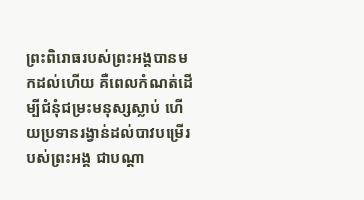ព្រះពិរោធរបស់ព្រះអង្គបានមកដល់ហើយ គឺពេលកំណត់ដើម្បីជំនុំជម្រះមនុស្សស្លាប់ ហើយប្រទានរង្វាន់ដល់បាវបម្រើរបស់ព្រះអង្គ ជាបណ្ដា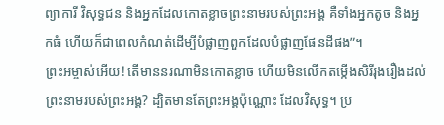ព្យាការី វិសុទ្ធជន និងអ្នកដែលកោតខ្លាចព្រះនាមរបស់ព្រះអង្គ គឺទាំងអ្នកតូច និងអ្នកធំ ហើយក៏ជាពេលកំណត់ដើម្បីបំផ្លាញពួកដែលបំផ្លាញផែនដីផង”។
ព្រះអម្ចាស់អើយ! តើមាននរណាមិនកោតខ្លាច ហើយមិនលើកតម្កើងសិរីរុងរឿងដល់ព្រះនាមរបស់ព្រះអង្គ? ដ្បិតមានតែព្រះអង្គប៉ុណ្ណោះ ដែលវិសុទ្ធ។ ប្រ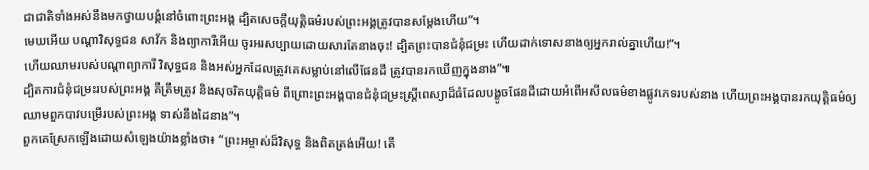ជាជាតិទាំងអស់នឹងមកថ្វាយបង្គំនៅចំពោះព្រះអង្គ ដ្បិតសេចក្ដីយុត្តិធម៌របស់ព្រះអង្គត្រូវបានសម្ដែងហើយ”។
មេឃអើយ បណ្ដាវិសុទ្ធជន សាវ័ក និងព្យាការីអើយ ចូរអរសប្បាយដោយសារតែនាងចុះ! ដ្បិតព្រះបានជំនុំជម្រះ ហើយដាក់ទោសនាងឲ្យអ្នករាល់គ្នាហើយ!”។
ហើយឈាមរបស់បណ្ដាព្យាការី វិសុទ្ធជន និងអស់អ្នកដែលត្រូវគេសម្លាប់នៅលើផែនដី ត្រូវបានរកឃើញក្នុងនាង”៕
ដ្បិតការជំនុំជម្រះរបស់ព្រះអង្គ គឺត្រឹមត្រូវ និងសុចរិតយុត្តិធម៌ ពីព្រោះព្រះអង្គបានជំនុំជម្រះស្ត្រីពេស្យាដ៏ធំដែលបង្ខូចផែនដីដោយអំពើអសីលធម៌ខាងផ្លូវភេទរបស់នាង ហើយព្រះអង្គបានរកយុត្តិធម៌ឲ្យឈាមពួកបាវបម្រើរបស់ព្រះអង្គ ទាស់នឹងដៃនាង”។
ពួកគេស្រែកឡើងដោយសំឡេងយ៉ាងខ្លាំងថា៖ “ព្រះអម្ចាស់ដ៏វិសុទ្ធ និងពិតត្រង់អើយ! តើ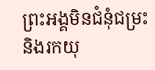ព្រះអង្គមិនជំនុំជម្រះ និងរកយុ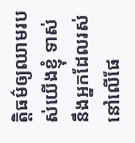ត្តិធម៌ឲ្យឈាមរបស់យើងខ្ញុំ ទាស់នឹងអ្នកដែលរស់នៅលើផែ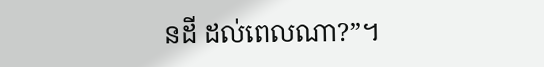នដី ដល់ពេលណា?”។